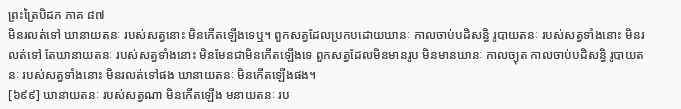ព្រះត្រៃបិដក ភាគ ៨៧
មិនរលត់ទៅ ឃានាយតនៈ របស់សត្វនោះ មិនកើតឡើងទេឬ។ ពួកសត្វដែលប្រកបដោយឃានៈ កាលចាប់បដិសន្ធិ រូបាយតនៈ របស់សត្វទាំងនោះ មិនរលត់ទៅ តែឃានាយតនៈ របស់សត្វទាំងនោះ មិនមែនជាមិនកើតឡើងទេ ពួកសត្វដែលមិនមានរូប មិនមានឃានៈ កាលច្យុត កាលចាប់បដិសន្ធិ រូបាយតនៈ របស់សត្វទាំងនោះ មិនរលត់ទៅផង ឃានាយតនៈ មិនកើតឡើងផង។
[៦៩៩] ឃានាយតនៈ របស់សត្វណា មិនកើតឡើង មនាយតនៈ រប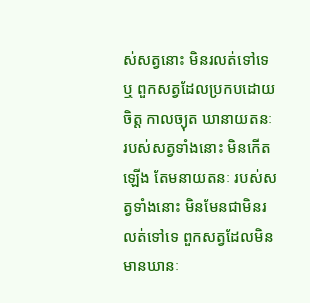ស់សត្វនោះ មិនរលត់ទៅទេឬ ពួកសត្វដែលប្រកបដោយចិត្ត កាលច្យុត ឃានាយតនៈ របស់សត្វទាំងនោះ មិនកើតឡើង តែមនាយតនៈ របស់សត្វទាំងនោះ មិនមែនជាមិនរលត់ទៅទេ ពួកសត្វដែលមិនមានឃានៈ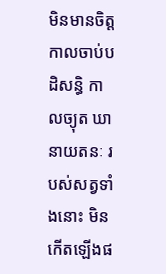មិនមានចិត្ត កាលចាប់បដិសន្ធិ កាលច្យុត ឃានាយតនៈ របស់សត្វទាំងនោះ មិនកើតឡើងផ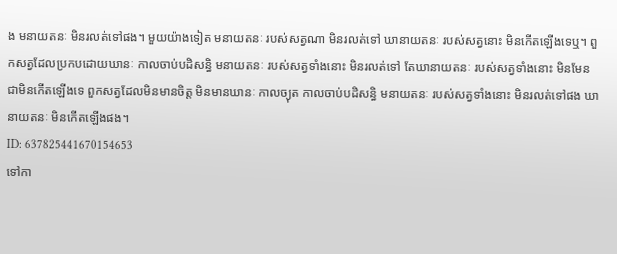ង មនាយតនៈ មិនរលត់ទៅផង។ មួយយ៉ាងទៀត មនាយតនៈ របស់សត្វណា មិនរលត់ទៅ ឃានាយតនៈ របស់សត្វនោះ មិនកើតឡើងទេឬ។ ពួកសត្វដែលប្រកបដោយឃានៈ កាលចាប់បដិសន្ធិ មនាយតនៈ របស់សត្វទាំងនោះ មិនរលត់ទៅ តែឃានាយតនៈ របស់សត្វទាំងនោះ មិនមែនជាមិនកើតឡើងទេ ពួកសត្វដែលមិនមានចិត្ត មិនមានឃានៈ កាលច្យុត កាលចាប់បដិសន្ធិ មនាយតនៈ របស់សត្វទាំងនោះ មិនរលត់ទៅផង ឃានាយតនៈ មិនកើតឡើងផង។
ID: 637825441670154653
ទៅកា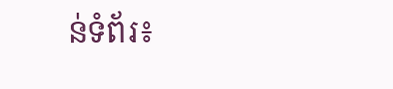ន់ទំព័រ៖